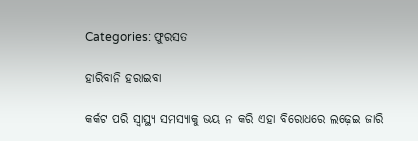Categories: ଫୁରସତ

ହାରିବାନି ହରାଇବା

କର୍କଟ ପରି ସ୍ବାସ୍ଥ୍ୟ ସମସ୍ୟାକୁ ଭୟ ନ କରି ଏହା ବିରୋଧରେ ଲଢ଼େଇ ଜାରି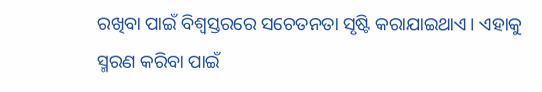ରଖିବା ପାଇଁ ବିଶ୍ୱସ୍ତରରେ ସଚେତନତା ସୃଷ୍ଟି କରାଯାଇଥାଏ। ଏହାକୁ ସ୍ମରଣ କରିବା ପାଇଁ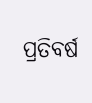ପ୍ରତିବର୍ଷ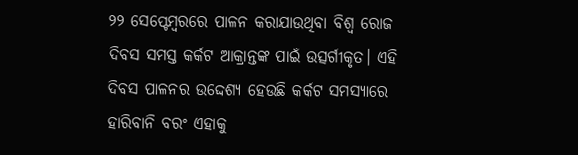୨୨ ସେପ୍ଟେମ୍ବରରେ ପାଳନ କରାଯାଉଥିବା ବିଶ୍ୱ ରୋଜ ଦିବସ ସମସ୍ତ କର୍କଟ ଆକ୍ରାନ୍ତଙ୍କ ପାଇଁ ଉତ୍ସର୍ଗୀକୃତ। ଏହି ଦିବସ ପାଳନର ଉଦ୍ଦେଶ୍ୟ ହେଉଛି କର୍କଟ ସମସ୍ୟାରେ ହାରିବାନି ବରଂ ଏହାକୁ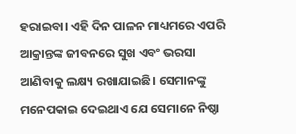ହରାଇବା। ଏହି ଦିନ ପାଳନ ମାଧ୍ୟମରେ ଏପରି ଆକ୍ରାନ୍ତଙ୍କ ଜୀବନରେ ସୁଖ ଏବଂ ଭରସା ଆଣିବାକୁ ଲକ୍ଷ୍ୟ ରଖାଯାଇଛି। ସେମାନଙ୍କୁ ମନେପକାଇ ଦେଇଥାଏ ଯେ ସେମାନେ ନିଷ୍ଠା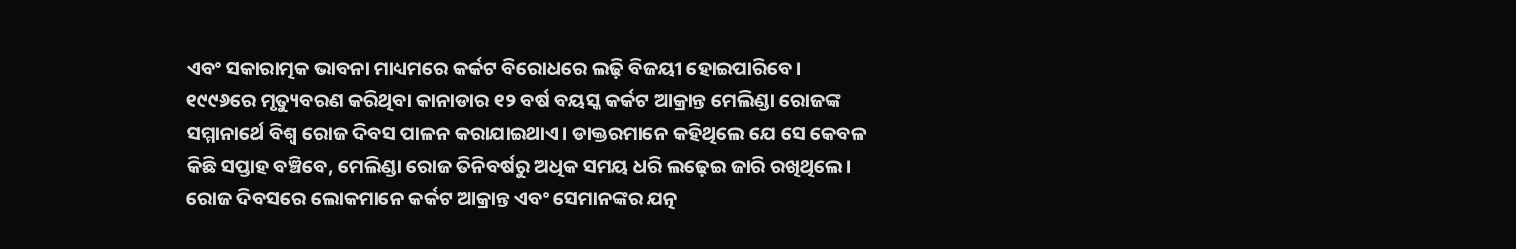ଏବଂ ସକାରାତ୍ମକ ଭାବନା ମାଧ୍ୟମରେ କର୍କଟ ବିରୋଧରେ ଲଢ଼ି ବିଜୟୀ ହୋଇପାରିବେ।
୧୯୯୬ରେ ମୃତ୍ୟୁବରଣ କରିଥିବା କାନାଡାର ୧୨ ବର୍ଷ ବୟସ୍କ କର୍କଟ ଆକ୍ରାନ୍ତ ମେଲିଣ୍ଡା ରୋଜଙ୍କ ସମ୍ମାନାର୍ଥେ ବିଶ୍ୱ ରୋଜ ଦିବସ ପାଳନ କରାଯାଇଥାଏ। ଡାକ୍ତରମାନେ କହିଥିଲେ ଯେ ସେ କେବଳ କିଛି ସପ୍ତାହ ବଞ୍ଚିବେ, ମେଲିଣ୍ଡା ରୋଜ ତିନିବର୍ଷରୁ ଅଧିକ ସମୟ ଧରି ଲଢ଼େଇ ଜାରି ରଖିଥିଲେ।
ରୋଜ ଦିବସରେ ଲୋକମାନେ କର୍କଟ ଆକ୍ରାନ୍ତ ଏବଂ ସେମାନଙ୍କର ଯତ୍ନ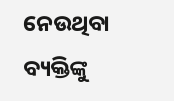ନେଉଥିବା ବ୍ୟକ୍ତିଙ୍କୁ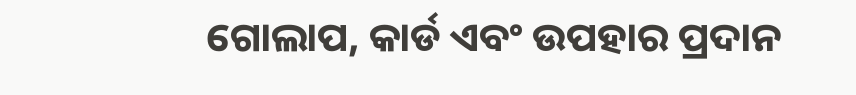ଗୋଲାପ, କାର୍ଡ ଏବଂ ଉପହାର ପ୍ରଦାନ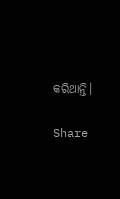କରିଥାନ୍ତି।

Share